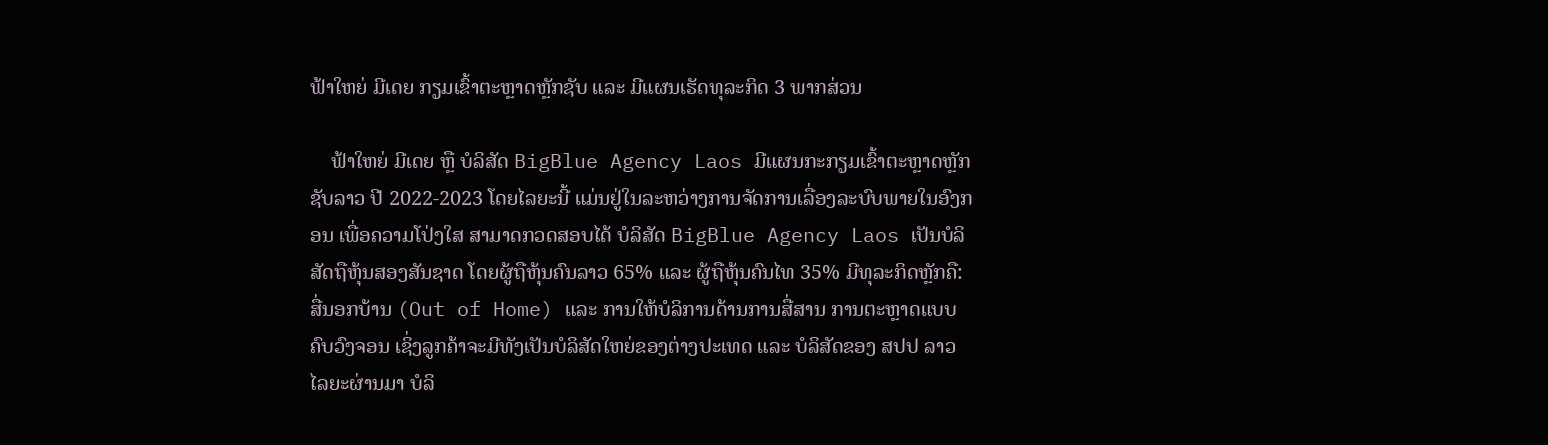ຟ້າໃຫຍ່ ມີເດຍ ກຽມເຂົ້າຕະຫຼາດຫຼັກຊັບ ແລະ ມີແຜນເຮັດທຸລະກິດ 3 ພາກສ່ວນ

    ຟ້າໃຫຍ່ ມີເດຍ ຫຼື ບໍລິສັດ BigBlue Agency Laos ມີແຜນກະກຽມເຂົ້າຕະຫຼາດຫຼັກຊັບລາວ ປີ 2022-2023 ໂດຍໄລຍະນີ້ ແມ່ນຢູ່ໃນລະຫວ່າງການຈັດການເລື່ອງລະບົບພາຍໃນອົງກອນ ເພື່ອຄວາມໂປ່ງໃສ ສາມາດກວດສອບໄດ້ ບໍລິສັດ BigBlue Agency Laos ເປັນບໍລິສັດຖືຫຸ້ນສອງສັນຊາດ ໂດຍຜູ້ຖືຫຸ້ນຄົນລາວ 65% ແລະ ຜູ້ຖືຫຸ້ນຄົນໄທ 35% ມີທຸລະກິດຫຼັກຄື: ສື່ນອກບ້ານ (Out of Home) ແລະ ການໃຫ້ບໍລິການດ້ານການສື່ສານ ການຕະຫຼາດແບບຄົບວົງຈອນ ເຊິ່ງລູກຄ້າຈະມີທັງເປັນບໍລິສັດໃຫຍ່ຂອງຕ່າງປະເທດ ແລະ ບໍລິສັດຂອງ ສປປ ລາວ ໄລຍະຜ່ານມາ ບໍລິ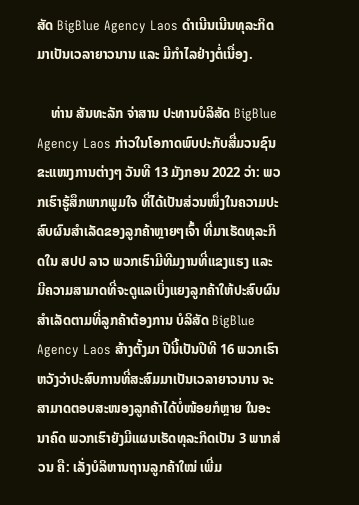ສັດ BigBlue Agency Laos ດໍາເນີນເນີນທຸລະກິດມາເປັນເວລາຍາວນານ ແລະ ມີກໍາໄລຢ່າງຕໍ່ເນື່ອງ.

    ທ່ານ ສັນທະລັກ ຈ່າສານ ປະທານບໍລິສັດ BigBlue Agency Laos ກ່າວໃນໂອກາດພົບປະກັບສື່ມວນຊົນຂະແໜງການຕ່າງໆ ວັນທີ 13 ມັງກອນ 2022 ວ່າ: ພວກເຮົາຮູ້ສຶກພາກພູມໃຈ ທີ່ໄດ້ເປັນສ່ວນໜຶ່ງໃນຄວາມປະສົບຜົນສໍາເລັດຂອງລູກຄ້າຫຼາຍໆເຈົ້າ ທີ່ມາເຮັດທຸລະກິດໃນ ສປປ ລາວ ພວກເຮົາມີທີມງານທີ່ແຂງແຮງ ແລະ ມີຄວາມສາມາດທີ່ຈະດູແລເບິ່ງແຍງລູກຄ້າໃຫ້ປະສົບຜົນສໍາເລັດຕາມທີ່ລູກຄ້າຕ້ອງການ ບໍລິສັດ BigBlue Agency Laos ສ້າງຕັ້ງມາ ປີນີ້ເປັນປີທີ 16 ພວກເຮົາຫວັງວ່າປະສົບການທີ່ສະສົມມາເປັນເວລາຍາວນານ ຈະສາມາດຕອບສະໜອງລູກຄ້າໄດ້ບໍ່ໜ້ອຍກໍຫຼາຍ ໃນອະນາຄົດ ພວກເຮົາຍັງມີແຜນເຮັດທຸລະກິດເປັນ 3 ພາກສ່ວນ ຄື: ເລັ່ງບໍລິຫານຖານລູກຄ້າໃໝ່ ເພີ່ມ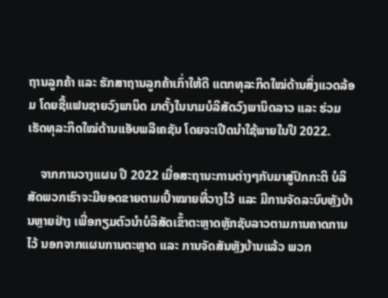ຖານລູກຄ້າ ແລະ ຮັກສາຖານລູກຄ້າເກົ່າໃຫ້ດີ ແຕກທຸລະກິດໃໝ່ດ້ານສິ່ງແວດລ້ອມ ໂດຍຊື້ແຟນຊາຍວົງພານິດ ມາຕັ້ງໃນນາມບໍລິສັດວົງພານິດລາວ ແລະ ຮ່ວມເຮັດທຸລະກິດໃໝ່ດ້ານແອັບພລີເຄຊັນ ໂດຍຈະເປີດນໍາໃຊ້ພາຍໃນປີ 2022.

    ຈາກການວາງແຜນ ປີ 2022 ເມື່ອສະຖານະການຕ່າງໆກັບມາສູ່ປົກກະຕິ ບໍລິສັດພວກເຮົາຈະມີຍອດຂາຍຕາມເປົ້າໝາຍທີ່ວາງໄວ້ ແລະ ມີການຈັດລະບົບຫຼັງບ້ານຫຼາຍຢ່າງ ເພື່ອກຽມຕົວນໍາບໍລິສັດເຂົ້າຕະຫຼາດຫຼັກຊັບລາວຕາມການຄາດການໄວ້ ນອກຈາກແຜນການຕະຫຼາດ ແລະ ການຈັດສັນຫຼັງບ້ານແລ້ວ ພວກ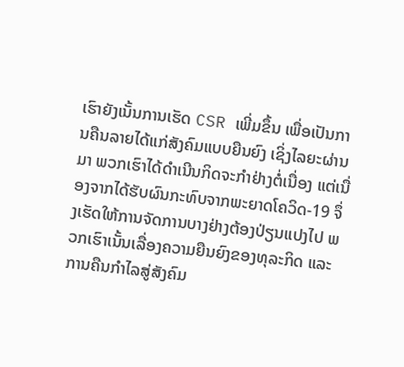ເຮົາຍັງເນັ້ນການເຮັດ CSR ເພີ່ມຂຶ້ນ ເພື່ອເປັນການຄືນລາຍໄດ້ແກ່ສັງຄົມແບບຍືນຍົງ ເຊິ່ງໄລຍະຜ່ານມາ ພວກເຮົາໄດ້ດໍາເນີນກິດຈະກໍາຢ່າງຕໍ່ເນື່ອງ ແຕ່ເນື່ອງຈາກໄດ້ຮັບຜົນກະທົບຈາກພະຍາດໂຄວິດ-19 ຈຶ່ງເຮັດໃຫ້ການຈັດການບາງຢ່າງຕ້ອງປ່ຽນແປງໄປ ພວກເຮົາເນັ້ນເລື່ອງຄວາມຍືນຍົງຂອງທຸລະກິດ ແລະ ການຄືນກໍາໄລສູ່ສັງຄົມ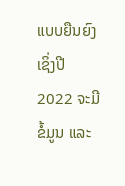ແບບຍືນຍົງ ເຊິ່ງປີ 2022 ຈະມີຂໍ້ມູນ ແລະ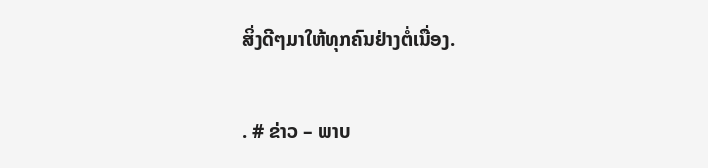ສິ່ງດີໆມາໃຫ້ທຸກຄົນຢ່າງຕໍ່ເນື່ອງ.

. # ຂ່າວ – ພາບ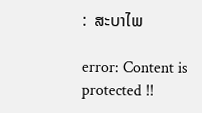:  ສະບາໄພ

error: Content is protected !!